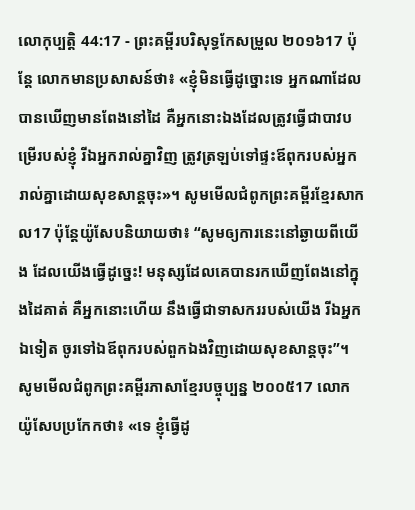លោកុប្បត្តិ 44:17 - ព្រះគម្ពីរបរិសុទ្ធកែសម្រួល ២០១៦17 ប៉ុន្ដែ លោកមានប្រសាសន៍ថា៖ «ខ្ញុំមិនធ្វើដូច្នោះទេ អ្នកណាដែលបានឃើញមានពែងនៅដៃ គឺអ្នកនោះឯងដែលត្រូវធ្វើជាបាវបម្រើរបស់ខ្ញុំ រីឯអ្នករាល់គ្នាវិញ ត្រូវត្រឡប់ទៅផ្ទះឪពុករបស់អ្នករាល់គ្នាដោយសុខសាន្តចុះ»។ សូមមើលជំពូកព្រះគម្ពីរខ្មែរសាកល17 ប៉ុន្តែយ៉ូសែបនិយាយថា៖ “សូមឲ្យការនេះនៅឆ្ងាយពីយើង ដែលយើងធ្វើដូច្នេះ! មនុស្សដែលគេបានរកឃើញពែងនៅក្នុងដៃគាត់ គឺអ្នកនោះហើយ នឹងធ្វើជាទាសកររបស់យើង រីឯអ្នកឯទៀត ចូរទៅឯឪពុករបស់ពួកឯងវិញដោយសុខសាន្តចុះ”។ សូមមើលជំពូកព្រះគម្ពីរភាសាខ្មែរបច្ចុប្បន្ន ២០០៥17 លោកយ៉ូសែបប្រកែកថា៖ «ទេ ខ្ញុំធ្វើដូ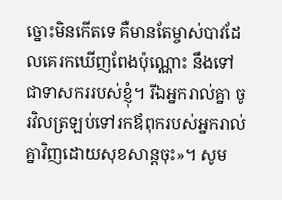ច្នោះមិនកើតទេ គឺមានតែម្ចាស់បាវដែលគេរកឃើញពែងប៉ុណ្ណោះ នឹងទៅជាទាសកររបស់ខ្ញុំ។ រីឯអ្នករាល់គ្នា ចូរវិលត្រឡប់ទៅរកឪពុករបស់អ្នករាល់គ្នាវិញដោយសុខសាន្តចុះ»។ សូម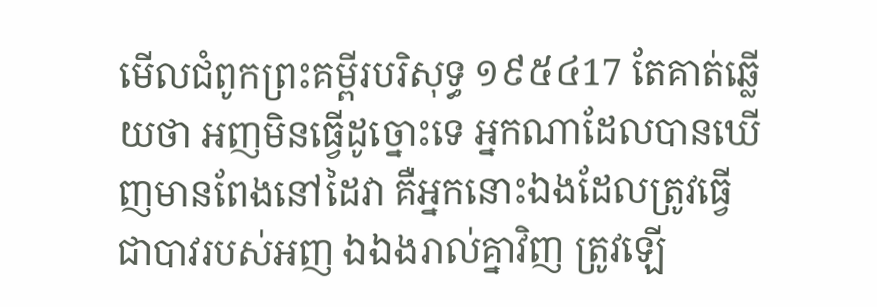មើលជំពូកព្រះគម្ពីរបរិសុទ្ធ ១៩៥៤17 តែគាត់ឆ្លើយថា អញមិនធ្វើដូច្នោះទេ អ្នកណាដែលបានឃើញមានពែងនៅដៃវា គឺអ្នកនោះឯងដែលត្រូវធ្វើជាបាវរបស់អញ ឯឯងរាល់គ្នាវិញ ត្រូវឡើ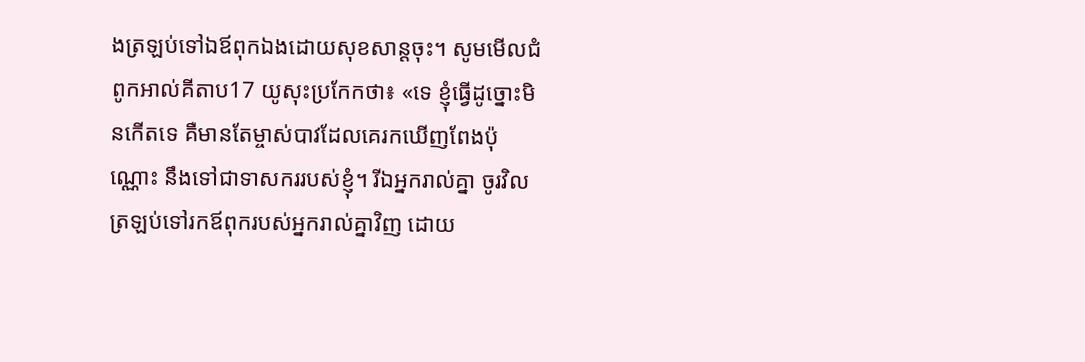ងត្រឡប់ទៅឯឪពុកឯងដោយសុខសាន្តចុះ។ សូមមើលជំពូកអាល់គីតាប17 យូសុះប្រកែកថា៖ «ទេ ខ្ញុំធ្វើដូច្នោះមិនកើតទេ គឺមានតែម្ចាស់បាវដែលគេរកឃើញពែងប៉ុណ្ណោះ នឹងទៅជាទាសកររបស់ខ្ញុំ។ រីឯអ្នករាល់គ្នា ចូរវិលត្រឡប់ទៅរកឪពុករបស់អ្នករាល់គ្នាវិញ ដោយ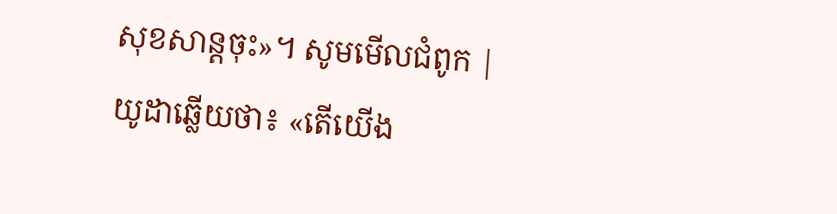សុខសាន្តចុះ»។ សូមមើលជំពូក |
យូដាឆ្លើយថា៖ «តើយើង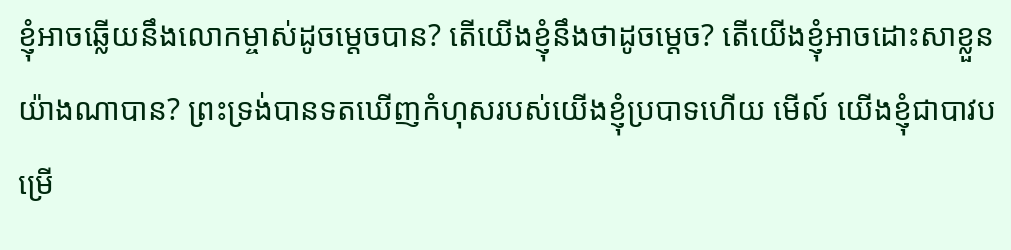ខ្ញុំអាចឆ្លើយនឹងលោកម្ចាស់ដូចម្តេចបាន? តើយើងខ្ញុំនឹងថាដូចម្ដេច? តើយើងខ្ញុំអាចដោះសាខ្លួនយ៉ាងណាបាន? ព្រះទ្រង់បានទតឃើញកំហុសរបស់យើងខ្ញុំប្របាទហើយ មើល៍ យើងខ្ញុំជាបាវបម្រើ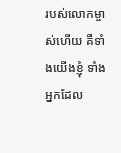របស់លោកម្ចាស់ហើយ គឺទាំងយើងខ្ញុំ ទាំងអ្នកដែល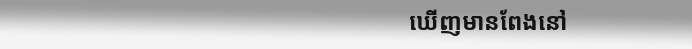ឃើញមានពែងនៅ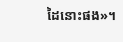ដៃនោះផង»។